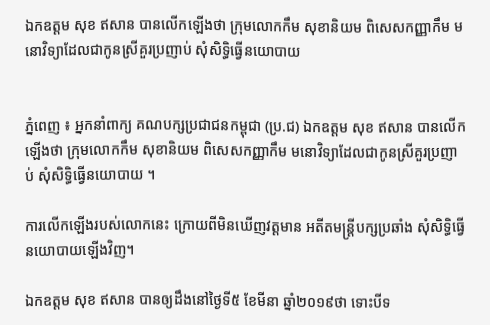ឯកឧត្តម សុខ ឥសាន បានលើកឡើងថា ក្រុមលោកកឹម សុខានិយម ពិសេសកញ្ញាកឹម មនោវិទ្យាដែលជាកូនស្រីគួរប្រញាប់ សុំសិទ្ធិធ្វើនយោបាយ


ភ្នំពេញ ៖ អ្នកនាំពាក្យ គណបក្សប្រជាជនកម្ពុជា (ប្រ.ជ) ឯកឧត្តម សុខ ឥសាន បានលើកឡើងថា ក្រុមលោកកឹម សុខានិយម ពិសេសកញ្ញាកឹម មនោវិទ្យាដែលជាកូនស្រីគួរប្រញាប់ សុំសិទ្ធិធ្វើនយោបាយ ។

ការលើកឡើងរបស់លោកនេះ ក្រោយពីមិនឃើញវត្តមាន អតីតមន្រ្តីបក្សប្រឆាំង សុំសិទ្ធិធ្វើនយោបាយឡើងវិញ។

ឯកឧត្តម សុខ ឥសាន បានឲ្យដឹងនៅថ្ងៃទី៥ ខែមីនា ឆ្នាំ២០១៩ថា ទោះបីទ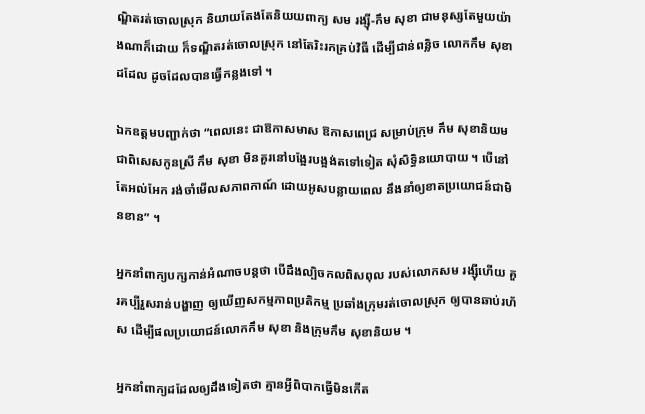ណ្ឌិតរត់ចោលស្រុក និយាយតែងតែនិយយពាក្យ សម រង្ស៊ី-កឹម សុខា ជាមនុស្សតែមួយយ៉ាងណាក៏ដោយ ក៏ទណ្ឌិតរត់ចោលស្រុក នៅតែរិះរកគ្រប់វិធី ដើម្បីជាន់ពន្លិច លោកកឹម សុខាដដែល ដូចដែលបានធ្វើកន្លងទៅ ។

ឯកឧត្តមបញ្ជាក់ថា “ពេលនេះ ជាឱកាសមាស ឱកាសពេជ្រ សម្រាប់ក្រុម កឹម សុខានិយម ជាពិសេសកូនស្រី កឹម សុខា មិនគួរនៅបង្អែរបង្អង់តទៅទៀត សុំសិទ្ធិនយោបាយ ។ បើនៅតែអល់អែក រង់ចាំមើលសភាពកាណ៍ ដោយអូសបន្លាយពេល នឹងនាំឲ្យខាតប្រយោជន៍ជាមិនខាន” ។

អ្នកនាំពាក្យបក្សកាន់អំណាចបន្តថា បើដឹងល្បិចកលពិសពុល របស់លោកសម រង្ស៊ីហើយ គួរគប្បីរួសរាន់បង្ហាញ ឲ្យឃើញសកម្មភាពប្រតិកម្ម ប្រឆាំងក្រុមរត់ចោលស្រុក ឲ្យបានឆាប់រហ័ស ដើម្បីផលប្រយោជន៍លោកកឹម សុខា និងក្រុមកឹម សុខានិយម ។

អ្នកនាំពាក្យដដែលឲ្យដឹងទៀតថា គ្មានអ្វីពិបាកធ្វើមិនកើត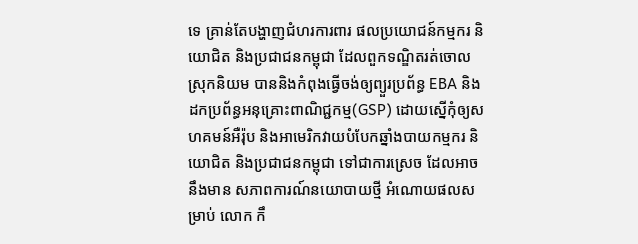ទេ គ្រាន់តែបង្ហាញជំហរការពារ ផលប្រយោជន៍កម្មករ និយោជិត និងប្រជាជនកម្ពុជា ដែលពួកទណ្ឌិតរត់ចោលស្រុកនិយម បាននិងកំពុងធ្វើចង់ឲ្យព្យួរប្រព័ន្ធ EBA និងដកប្រព័ន្ធអនុគ្រោះពាណិជ្ជកម្ម(GSP) ដោយស្នើកុំឲ្យសហគមន៍អឺរ៉ុប និងអាមេរិកវាយបំបែកឆ្នាំងបាយកម្មករ និយោជិត និងប្រជាជនកម្ពុជា ទៅជាការស្រេច ដែលអាចនឹងមាន សភាពការណ៍នយោបាយថ្មី អំណោយផលសម្រាប់ លោក កឹ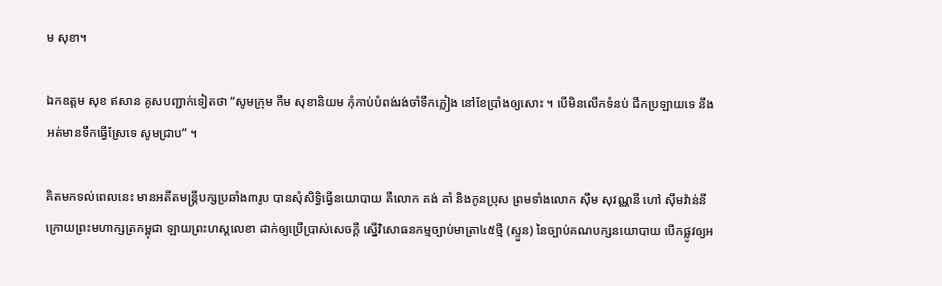ម សុខា។

ឯកឧត្តម សុខ ឥសាន គូសបញ្ជាក់ទៀតថា “សូមក្រុម កឹម សុខានិយម កុំកាប់បំពង់រង់ចាំទឹកភ្លៀង នៅខែប្រាំងឲ្យសោះ ។ បើមិនលើកទំនប់ ជីកប្រឡាយទេ នឹងអត់មានទឹកធ្វើស្រែទេ សូមជ្រាប” ។

គិតមកទល់ពេលនេះ មានអតីតមន្រ្តីបក្សប្រឆាំង៣រូប បានសុំសិទ្ធិធ្វើនយោបាយ គឺលោក គង់ គាំ និងកូនប្រុស ព្រមទាំងលោក ស៊ឹម សុវណ្ណនី ហៅ ស៊ឹមវ៉ាន់នី ក្រោយព្រះមហាក្សត្រកម្ពុជា ឡាយព្រះហស្តលេខា ដាក់ឲ្យប្រើប្រាស់សេចក្ដី ស្នើវិសោធនកម្មច្បាប់មាត្រា៤៥ថ្មី (ស្ទួន) នៃច្បាប់គណបក្សនយោបាយ បើកផ្លូវឲ្យអ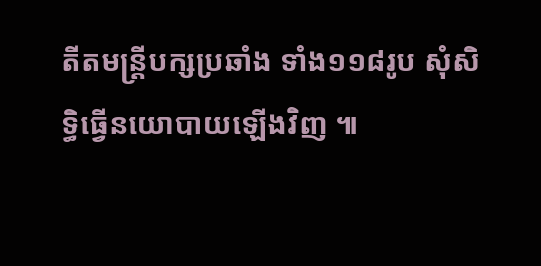តីតមន្ត្រីបក្សប្រឆាំង ទាំង១១៨រូប សុំសិទ្ធិធ្វើនយោបាយឡើងវិញ ៕